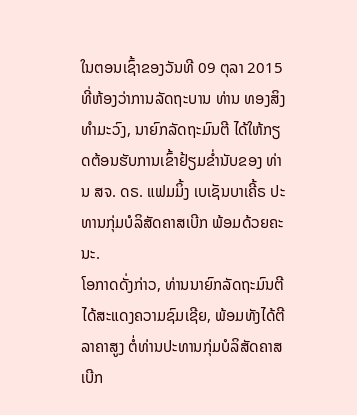ໃນຕອນເຊົ້າຂອງວັນທີ 09 ຕຸລາ 2015 ທີ່ຫ້ອງວ່າການລັດຖະບານ ທ່ານ ທອງສິງ ທໍາມະວົງ, ນາຍົກລັດຖະມົນຕີ ໄດ້ໃຫ້ກຽດຕ້ອນຮັບການເຂົ້າຢ້ຽມຂໍ່ານັບຂອງ ທ່ານ ສຈ. ດຣ. ແຟມມິ້ງ ເບເຊັນບາເຄີ້ຣ ປະທານກຸ່ມບໍລິສັດຄາສເບີກ ພ້ອມດ້ວຍຄະນະ.
ໂອກາດດັ່ງກ່າວ, ທ່ານນາຍົກລັດຖະມົນຕີ ໄດ້ສະແດງຄວາມຊົມເຊີຍ, ພ້ອມທັງໄດ້ຕີລາຄາສູງ ຕໍ່ທ່ານປະທານກຸ່ມບໍລິສັດຄາສເບີກ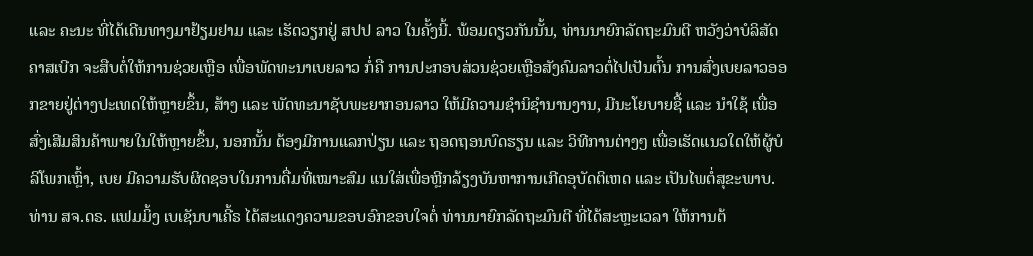ແລະ ຄະນະ ທີ່ໄດ້ເດີນທາງມາຢ້ຽມຢາມ ແລະ ເຮັດວຽກຢູ່ ສປປ ລາວ ໃນຄັ້ງນີ້. ພ້ອມດຽວກັນນັ້ນ, ທ່ານນາຍົກລັດຖະມົນຕີ ຫວັງວ່າບໍລິສັດຄາສເບີກ ຈະສືບຕໍ່ໃຫ້ການຊ່ວຍເຫຼືອ ເພື່ອພັດທະນາເບຍລາວ ກໍ່ຄື ການປະກອບສ່ວນຊ່ວຍເຫຼືອສັງຄົມລາວຕໍ່ໄປເປັນຕົ້ນ ການສົ່ງເບຍລາວອອກຂາຍຢູ່ຕ່າງປະເທດໃຫ້ຫຼາຍຂຶ້ນ, ສ້າງ ແລະ ພັດທະນາຊັບພະຍາກອນລາວ ໃຫ້ມີຄວາມຊໍານິຊໍານານງານ, ມີນະໂຍບາຍຊື້ ແລະ ນໍາໃຊ້ ເພື່ອສົ່ງເສີມສິນຄ້າພາຍໃນໃຫ້ຫຼາຍຂຶ້ນ, ນອກນັ້ນ ຕ້ອງມີການແລກປ່ຽນ ແລະ ຖອດຖອນບົດຮຽນ ແລະ ວິທີການຕ່າງໆ ເພື່ອເຮັດແນວໃດໃຫ້ຜູ້ບໍລິໂພກເຫຼົ້າ, ເບຍ ມີຄວາມຮັບຜິດຊອບໃນການດື່ມທີ່ເໝາະສົມ ແນໃສ່ເພື່ອຫຼີກລ້ຽງບັນຫາການເກີດອຸບັດຕິເຫດ ແລະ ເປັນໄພຕໍ່ສຸຂະພາບ.
ທ່ານ ສຈ.ດຣ. ແຟມມິ້ງ ເບເຊັນບາເຄີ້ຣ ໄດ້ສະແດງຄວາມຂອບອົກຂອບໃຈຕໍ່ ທ່ານນາຍົກລັດຖະມົນຕີ ທີ່ໄດ້ສະຫຼະເວລາ ໃຫ້ການຕ້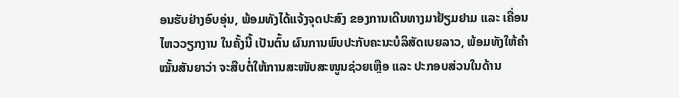ອນຮັບຢ່າງອົບອຸ່ນ, ພ້ອມທັງໄດ້ແຈ້ງຈຸດປະສົງ ຂອງການເດີນທາງມາຢ້ຽມຢາມ ແລະ ເຄື່ອນໄຫວວຽກງານ ໃນຄັ້ງນີ້ ເປັນຕົ້ນ ຜົນການພົບປະກັບຄະນະບໍລິສັດເບຍລາວ, ພ້ອມທັງໃຫ້ຄໍາໝັ້ນສັນຍາວ່າ ຈະສືບຕໍ່ໃຫ້ການສະໜັບສະໜູນຊ່ວຍເຫຼືອ ແລະ ປະກອບສ່ວນໃນດ້ານ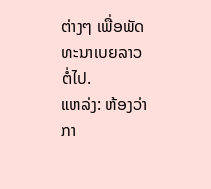ຕ່າງໆ ເພື່ອພັດທະນາເບຍລາວ ຕໍ່ໄປ.
ແຫລ່ງ: ຫ້ອງວ່າກາ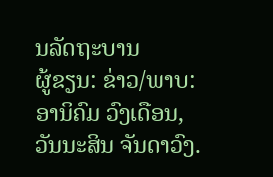ນລັດຖະບານ
ຜູ້ຂຽນ: ຂ່າວ/ພາບ: ອານິຄົມ ວົງເດືອນ, ວັນນະສິນ ຈັນດາວົງ.